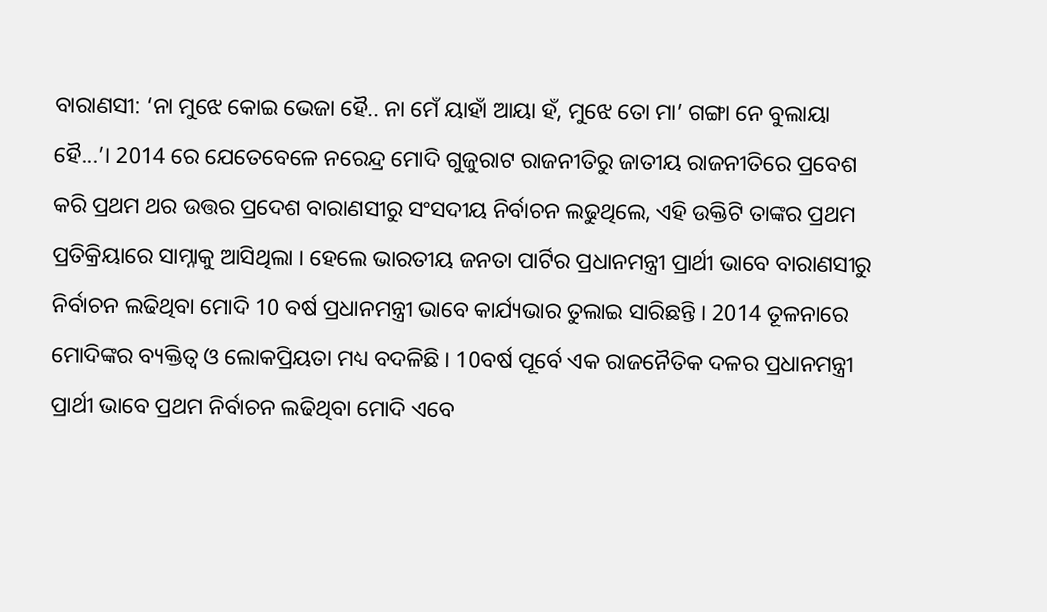ବାରାଣସୀ: ‘ନା ମୁଝେ କୋଇ ଭେଜା ହୈ.. ନା ମେଁ ୟାହାଁ ଆୟା ହଁ, ମୁଝେ ତୋ ମା’ ଗଙ୍ଗା ନେ ବୁଲାୟା ହୈ...’। 2014 ରେ ଯେତେବେଳେ ନରେନ୍ଦ୍ର ମୋଦି ଗୁଜୁରାଟ ରାଜନୀତିରୁ ଜାତୀୟ ରାଜନୀତିରେ ପ୍ରବେଶ କରି ପ୍ରଥମ ଥର ଉତ୍ତର ପ୍ରଦେଶ ବାରାଣସୀରୁ ସଂସଦୀୟ ନିର୍ବାଚନ ଲଢୁଥିଲେ, ଏହି ଉକ୍ତିଟି ତାଙ୍କର ପ୍ରଥମ ପ୍ରତିକ୍ରିୟାରେ ସାମ୍ନାକୁ ଆସିଥିଲା । ହେଲେ ଭାରତୀୟ ଜନତା ପାର୍ଟିର ପ୍ରଧାନମନ୍ତ୍ରୀ ପ୍ରାର୍ଥୀ ଭାବେ ବାରାଣସୀରୁ ନିର୍ବାଚନ ଲଢିଥିବା ମୋଦି 10 ବର୍ଷ ପ୍ରଧାନମନ୍ତ୍ରୀ ଭାବେ କାର୍ଯ୍ୟଭାର ତୁଲାଇ ସାରିଛନ୍ତି । 2014 ତୂଳନାରେ ମୋଦିଙ୍କର ବ୍ୟକ୍ତିତ୍ବ ଓ ଲୋକପ୍ରିୟତା ମଧ୍ୟ ବଦଳିଛି । 10ବର୍ଷ ପୂର୍ବେ ଏକ ରାଜନୈତିକ ଦଳର ପ୍ରଧାନମନ୍ତ୍ରୀ ପ୍ରାର୍ଥୀ ଭାବେ ପ୍ରଥମ ନିର୍ବାଚନ ଲଢିଥିବା ମୋଦି ଏବେ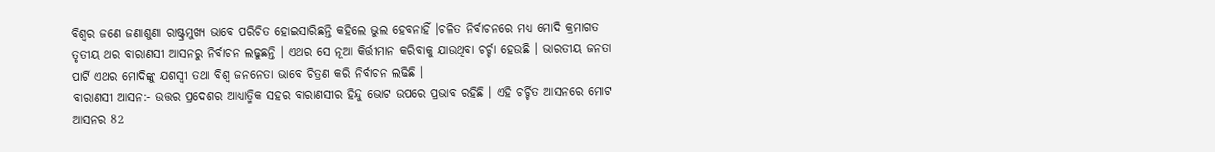ବିଶ୍ବର ଜଣେ ଜଣାଶୁଣା ରାଷ୍ଟ୍ରମୁଖ୍ୟ ଭାବେ ପରିଚିତ ହୋଇସାରିଛନ୍ତି କହିଲେ ଭୁଲ ହେବନାହିଁ ।ଚଳିତ ନିର୍ବାଚନରେ ମଧ୍ୟ ମୋଦି କ୍ରମାଗତ ତୃତୀୟ ଥର ବାରାଣସୀ ଆସନରୁ ନିର୍ବାଚନ ଲଢୁଛନ୍ତି । ଏଥର ସେ ନୂଆ କିର୍ତ୍ତୀମାନ କରିବାକୁ ଯାଉଥିବା ଚର୍ଚ୍ଚା ହେଉଛି । ଭାରତୀୟ ଜନତା ପାର୍ଟି ଏଥର ମୋଦିଙ୍କୁ ଯଶସ୍ବୀ ତଥା ବିଶ୍ବ ଜନନେତା ଭାବେ ଚିତ୍ରଣ କରି ନିର୍ବାଚନ ଲଢିଛି ।
ବାରାଣସୀ ଆସନ:- ଉତ୍ତର ପ୍ରଦେଶର ଆଧ୍ୟାତ୍ମିକ ସହର ବାରାଣସୀର ହିନ୍ଦୁ ଭୋଟ ଉପରେ ପ୍ରଭାବ ରହିଛି । ଏହି ଚର୍ଚ୍ଚିତ ଆସନରେ ମୋଟ ଆସନର 82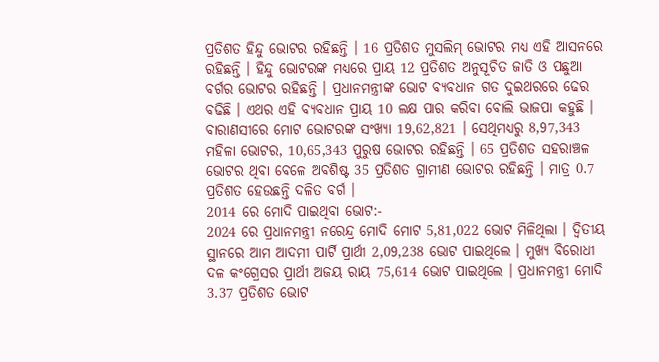ପ୍ରତିଶତ ହିନ୍ଦୁ ଭୋଟର ରହିଛନ୍ତି । 16 ପ୍ରତିଶତ ମୁସଲିମ୍ ଭୋଟର ମଧ୍ୟ ଏହି ଆସନରେ ରହିଛନ୍ତି । ହିନ୍ଦୁ ଭୋଟରଙ୍କ ମଧ୍ୟରେ ପ୍ରାୟ 12 ପ୍ରତିଶତ ଅନୁସୂଚିତ ଜାତି ଓ ପଛୁଆ ବର୍ଗର ଭୋଟର ରହିଛନ୍ତି । ପ୍ରଧାନମନ୍ତ୍ରୀଙ୍କ ଭୋଟ ବ୍ୟବଧାନ ଗତ ଦୁଇଥରରେ ଢେର ବଢିଛି । ଏଥର ଏହି ବ୍ୟବଧାନ ପ୍ରାୟ 10 ଲକ୍ଷ ପାର କରିବା ବୋଲି ଭାଜପା କହୁଛି । ବାରାଣସୀରେ ମୋଟ ଭୋଟରଙ୍କ ସଂଖ୍ୟା 19,62,821 । ସେଥିମଧ୍ୟରୁ 8,97,343 ମହିଳା ଭୋଟର, 10,65,343 ପୁରୁଷ ଭୋଟର ରହିଛନ୍ତି । 65 ପ୍ରତିଶତ ସହରାଞ୍ଚଳ ଭୋଟର ଥିବା ବେଳେ ଅବଶିଷ୍ଟ 35 ପ୍ରତିଶତ ଗ୍ରାମୀଣ ଭୋଟର ରହିଛନ୍ତି । ମାତ୍ର 0.7 ପ୍ରତିଶତ ହେଉଛନ୍ତି ଦଳିତ ବର୍ଗ ।
2014 ରେ ମୋଦି ପାଇଥିବା ଭୋଟ:-
2024 ରେ ପ୍ରଧାନମନ୍ତ୍ରୀ ନରେନ୍ଦ୍ର ମୋଦି ମୋଟ 5,81,022 ଭୋଟ ମିଳିଥିଲା । ଦ୍ବିତୀୟ ସ୍ଥାନରେ ଆମ ଆଦମୀ ପାର୍ଟି ପ୍ରାର୍ଥୀ 2,09,238 ଭୋଟ ପାଇଥିଲେ । ମୁଖ୍ୟ ବିରୋଧୀ ଦଳ କଂଗ୍ରେସର ପ୍ରାର୍ଥୀ ଅଜୟ ରାୟ 75,614 ଭୋଟ ପାଇଥିଲେ । ପ୍ରଧାନମନ୍ତ୍ରୀ ମୋଦି 3.37 ପ୍ରତିଶତ ଭୋଟ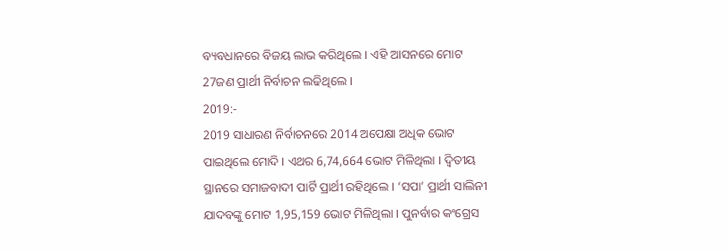ବ୍ୟବଧାନରେ ବିଜୟ ଲାଭ କରିଥିଲେ । ଏହି ଆସନରେ ମୋଟ 27ଜଣ ପ୍ରାର୍ଥୀ ନିର୍ବାଚନ ଲଢିଥିଲେ ।
2019:-
2019 ସାଧାରଣ ନିର୍ବାଚନରେ 2014 ଅପେକ୍ଷା ଅଧିକ ଭୋଟ ପାଇଥିଲେ ମୋଦି । ଏଥର 6,74,664 ଭୋଟ ମିଳିଥିଲା । ଦ୍ବିତୀୟ ସ୍ଥାନରେ ସମାଜବାଦୀ ପାର୍ଟି ପ୍ରାର୍ଥୀ ରହିଥିଲେ । ‘ସପା’ ପ୍ରାର୍ଥୀ ସାଲିନୀ ଯାଦବଙ୍କୁ ମୋଟ 1,95,159 ଭୋଟ ମିଳିଥିଲା । ପୁନର୍ବାର କଂଗ୍ରେସ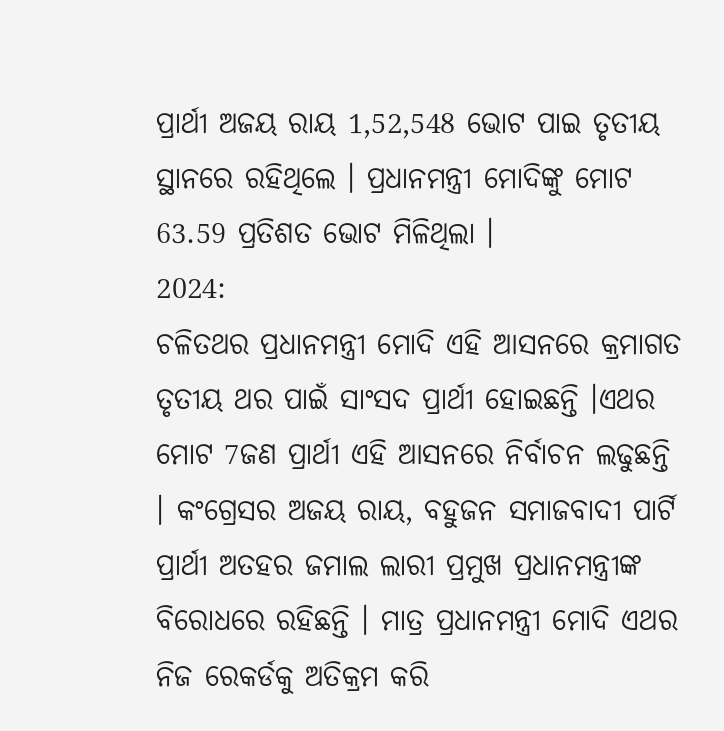ପ୍ରାର୍ଥୀ ଅଜୟ ରାୟ 1,52,548 ଭୋଟ ପାଇ ତୃତୀୟ ସ୍ଥାନରେ ରହିଥିଲେ । ପ୍ରଧାନମନ୍ତ୍ରୀ ମୋଦିଙ୍କୁ ମୋଟ 63.59 ପ୍ରତିଶତ ଭୋଟ ମିଳିଥିଲା ।
2024:
ଚଳିତଥର ପ୍ରଧାନମନ୍ତ୍ରୀ ମୋଦି ଏହି ଆସନରେ କ୍ରମାଗତ ତୃତୀୟ ଥର ପାଇଁ ସାଂସଦ ପ୍ରାର୍ଥୀ ହୋଇଛନ୍ତି ।ଏଥର ମୋଟ 7ଜଣ ପ୍ରାର୍ଥୀ ଏହି ଆସନରେ ନିର୍ବାଚନ ଲଢୁଛନ୍ତି । କଂଗ୍ରେସର ଅଜୟ ରାୟ, ବହୁଜନ ସମାଜବାଦୀ ପାର୍ଟି ପ୍ରାର୍ଥୀ ଅତହର ଜମାଲ ଲାରୀ ପ୍ରମୁଖ ପ୍ରଧାନମନ୍ତ୍ରୀଙ୍କ ବିରୋଧରେ ରହିଛନ୍ତି । ମାତ୍ର ପ୍ରଧାନମନ୍ତ୍ରୀ ମୋଦି ଏଥର ନିଜ ରେକର୍ଡକୁ ଅତିକ୍ରମ କରି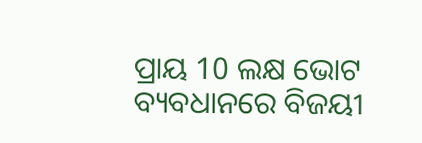ପ୍ରାୟ 10 ଲକ୍ଷ ଭୋଟ ବ୍ୟବଧାନରେ ବିଜୟୀ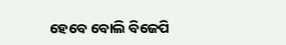ହେବେ ବୋଲି ବିଜେପି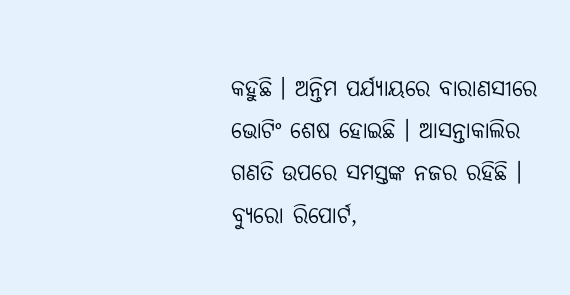କହୁଛି । ଅନ୍ତିମ ପର୍ଯ୍ୟାୟରେ ବାରାଣସୀରେ ଭୋଟିଂ ଶେଷ ହୋଇଛି । ଆସନ୍ତାକାଲିର ଗଣତି ଉପରେ ସମସ୍ତଙ୍କ ନଜର ରହିଛି ।
ବ୍ୟୁରୋ ରିପୋର୍ଟ,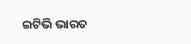ଇଟିଭି ଭାରତ